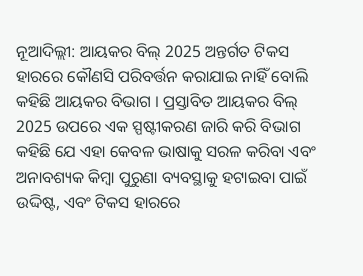ନୂଆଦିଲ୍ଲୀ: ଆୟକର ବିଲ୍ 2025 ଅନ୍ତର୍ଗତ ଟିକସ ହାରରେ କୌଣସି ପରିବର୍ତ୍ତନ କରାଯାଇ ନାହିଁ ବୋଲି କହିଛି ଆୟକର ବିଭାଗ । ପ୍ରସ୍ତାବିତ ଆୟକର ବିଲ୍ 2025 ଉପରେ ଏକ ସ୍ପଷ୍ଟୀକରଣ ଜାରି କରି ବିଭାଗ କହିଛି ଯେ ଏହା କେବଳ ଭାଷାକୁ ସରଳ କରିବା ଏବଂ ଅନାବଶ୍ୟକ କିମ୍ବା ପୁରୁଣା ବ୍ୟବସ୍ଥାକୁ ହଟାଇବା ପାଇଁ ଉଦ୍ଦିଷ୍ଟ, ଏବଂ ଟିକସ ହାରରେ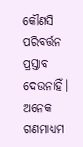କୌଣସି ପରିବର୍ତ୍ତନ ପ୍ରସ୍ତାବ ଦେଉନାହିଁ।
ଅନେକ ଗଣମାଧ୍ୟମ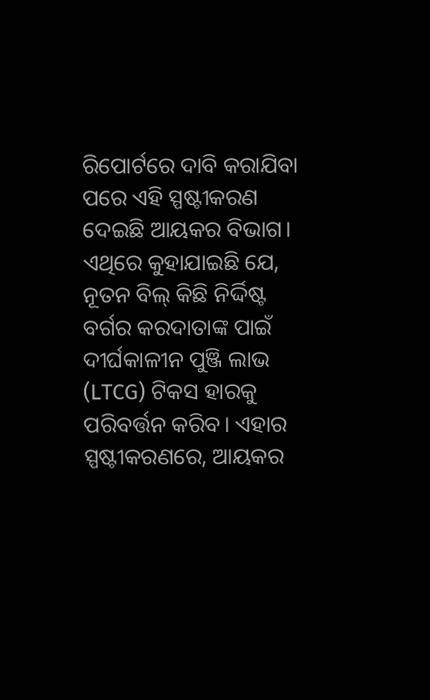ରିପୋର୍ଟରେ ଦାବି କରାଯିବା ପରେ ଏହି ସ୍ପଷ୍ଟୀକରଣ ଦେଇଛି ଆୟକର ବିଭାଗ। ଏଥିରେ କୁହାଯାଇଛି ଯେ, ନୂତନ ବିଲ୍ କିଛି ନିର୍ଦ୍ଦିଷ୍ଟ ବର୍ଗର କରଦାତାଙ୍କ ପାଇଁ ଦୀର୍ଘକାଳୀନ ପୁଞ୍ଜି ଲାଭ (LTCG) ଟିକସ ହାରକୁ ପରିବର୍ତ୍ତନ କରିବ। ଏହାର ସ୍ପଷ୍ଟୀକରଣରେ, ଆୟକର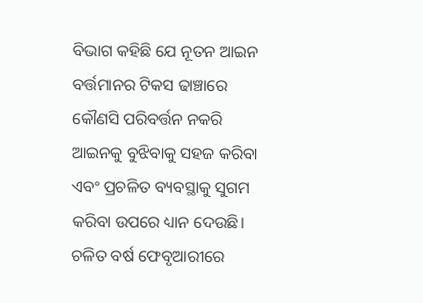ବିଭାଗ କହିଛି ଯେ ନୂତନ ଆଇନ ବର୍ତ୍ତମାନର ଟିକସ ଢାଞ୍ଚାରେ କୌଣସି ପରିବର୍ତ୍ତନ ନକରି ଆଇନକୁ ବୁଝିବାକୁ ସହଜ କରିବା ଏବଂ ପ୍ରଚଳିତ ବ୍ୟବସ୍ଥାକୁ ସୁଗମ କରିବା ଉପରେ ଧ୍ୟାନ ଦେଉଛି।
ଚଳିତ ବର୍ଷ ଫେବୃଆରୀରେ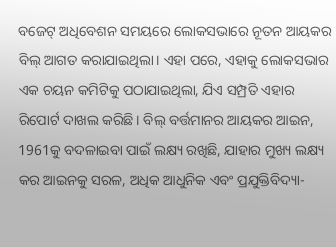ବଜେଟ୍ ଅଧିବେଶନ ସମୟରେ ଲୋକସଭାରେ ନୂତନ ଆୟକର ବିଲ୍ ଆଗତ କରାଯାଇଥିଲା। ଏହା ପରେ, ଏହାକୁ ଲୋକସଭାର ଏକ ଚୟନ କମିଟିକୁ ପଠାଯାଇଥିଲା, ଯିଏ ସମ୍ପ୍ରତି ଏହାର ରିପୋର୍ଟ ଦାଖଲ କରିଛି। ବିଲ୍ ବର୍ତ୍ତମାନର ଆୟକର ଆଇନ, 1961କୁ ବଦଳାଇବା ପାଇଁ ଲକ୍ଷ୍ୟ ରଖିଛି, ଯାହାର ମୁଖ୍ୟ ଲକ୍ଷ୍ୟ କର ଆଇନକୁ ସରଳ, ଅଧିକ ଆଧୁନିକ ଏବଂ ପ୍ରଯୁକ୍ତିବିଦ୍ୟା-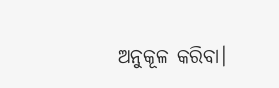ଅନୁକୂଳ କରିବା।